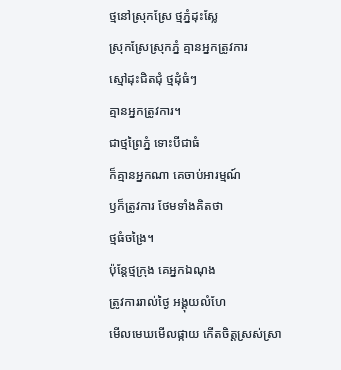ថ្មនៅស្រុកស្រែ ថ្មភ្នំដុះស្លែ
ស្រុកស្រែស្រុកភ្នំ គ្មានអ្នកត្រូវការ
ស្មៅដុះជិតជុំ ថ្មដុំធំៗ
គ្មានអ្នកត្រូវការ។
ជាថ្មព្រៃភ្នំ ទោះបីជាធំ
ក៏គ្មានអ្នកណា គេចាប់អារម្មណ៍
ឫក៏ត្រូវការ ថែមទាំងគិតថា
ថ្មធំចង្រៃ។
ប៉ុន្តែថ្មក្រុង គេអ្នកឯណុង
ត្រូវការរាល់ថ្ងៃ អង្គុយលំហែ
មើលមេឃមើលផ្កាយ កើតចិត្ដស្រស់ស្រា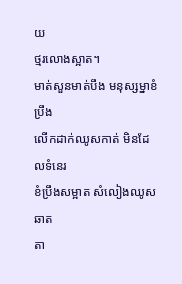យ
ថ្មរលោងស្អាត។
មាត់សួនមាត់បឹង មនុស្សម្នាខំប្រឹង
លើកដាក់ឈូសកាត់ មិនដែលទំនេរ
ខំប្រឹងសម្អាត សំលៀងឈូសឆាត
តា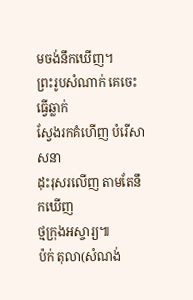មចង់នឹកឃើញ។
ព្រះរូបសំណាក់ គេចេះធ្វើឆ្លាក់
ស្វែងរកគំហើញ បំរើសាសនា
ដុះរុសរលើញ តាមតែនឹកឃើញ
ថ្មក្រុងអស្ចារ្យ៕
ប៉ក់ តុលា(សំណង់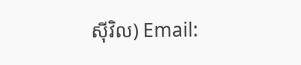ស៊ីវិល) Email: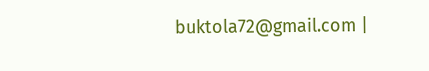buktola72@gmail.com |